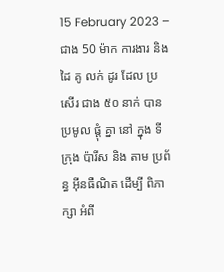15 February 2023 – ជាង 50 ម៉ាក ការងារ និង ដៃ គូ លក់ ដូរ ដែល ប្រសើរ ជាង ៥០ នាក់ បាន ប្រមូល ផ្តុំ គ្នា នៅ ក្នុង ទីក្រុង ប៉ារីស និង តាម ប្រព័ន្ធ អ៊ីនធឺណិត ដើម្បី ពិភាក្សា អំពី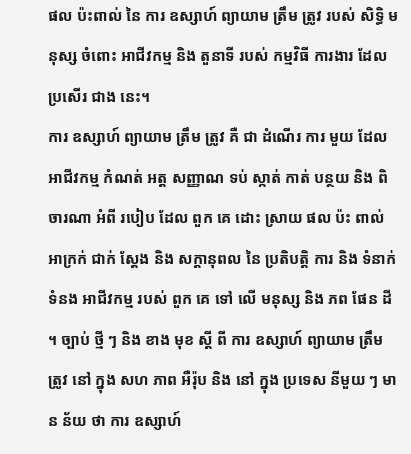ផល ប៉ះពាល់ នៃ ការ ឧស្សាហ៍ ព្យាយាម ត្រឹម ត្រូវ របស់ សិទ្ធិ មនុស្ស ចំពោះ អាជីវកម្ម និង តួនាទី របស់ កម្មវិធី ការងារ ដែល ប្រសើរ ជាង នេះ។
ការ ឧស្សាហ៍ ព្យាយាម ត្រឹម ត្រូវ គឺ ជា ដំណើរ ការ មួយ ដែល អាជីវកម្ម កំណត់ អត្ត សញ្ញាណ ទប់ ស្កាត់ កាត់ បន្ថយ និង ពិចារណា អំពី របៀប ដែល ពួក គេ ដោះ ស្រាយ ផល ប៉ះ ពាល់ អាក្រក់ ជាក់ ស្តែង និង សក្តានុពល នៃ ប្រតិបត្តិ ការ និង ទំនាក់ទំនង អាជីវកម្ម របស់ ពួក គេ ទៅ លើ មនុស្ស និង ភព ផែន ដី ។ ច្បាប់ ថ្មី ៗ និង ខាង មុខ ស្តី ពី ការ ឧស្សាហ៍ ព្យាយាម ត្រឹម ត្រូវ នៅ ក្នុង សហ ភាព អឺរ៉ុប និង នៅ ក្នុង ប្រទេស នីមួយ ៗ មាន ន័យ ថា ការ ឧស្សាហ៍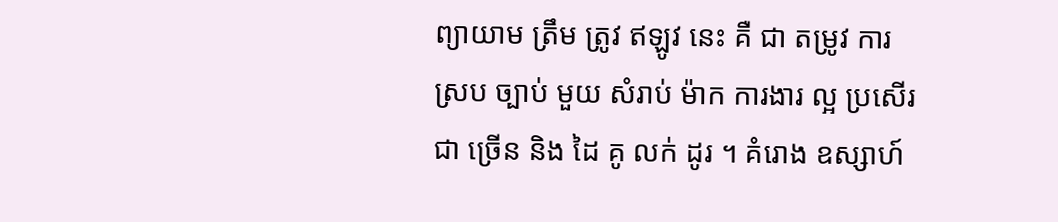ព្យាយាម ត្រឹម ត្រូវ ឥឡូវ នេះ គឺ ជា តម្រូវ ការ ស្រប ច្បាប់ មួយ សំរាប់ ម៉ាក ការងារ ល្អ ប្រសើរ ជា ច្រើន និង ដៃ គូ លក់ ដូរ ។ គំរោង ឧស្សាហ៍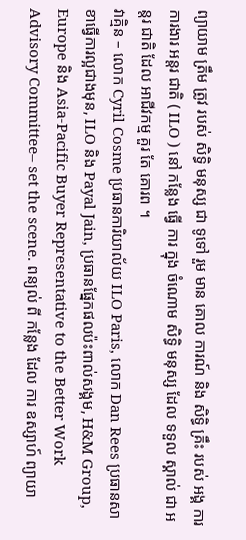ព្យាយាម ត្រឹម ត្រូវ របស់ សិទ្ធិ មនុស្ស ជា ទូទៅ រួម មាន គោល ការណ៍ និង សិទ្ធិ គ្រឹះ របស់ អង្គ ការ ការងារ អន្តរ ជាតិ ( ILO ) នៅ កន្លែង ធ្វើ ការ ក្នុង ចំណោម សិទ្ធិ មនុស្ស ដែល ទទួល ស្គាល់ ជា អន្តរ ជាតិ ដែល អាជីវកម្ម គួរ តែ គោរព ។
វាគ្មិន – លោក Cyril Cosme ប្រធានការិយាល័យ ILO Paris, លោក Dan Rees ប្រធានសាខាធ្វើការល្អជាងមុន, ILO និង Payal Jain, ប្រធានផ្នែកផលប៉ះពាល់សង្គម, H&M Group, Europe និង Asia-Pacific Buyer Representative to the Better Work Advisory Committee– set the scene. ពន្យល់ ពី កន្លែង ដែល ការ ឧស្សាហ៍ ព្យាយា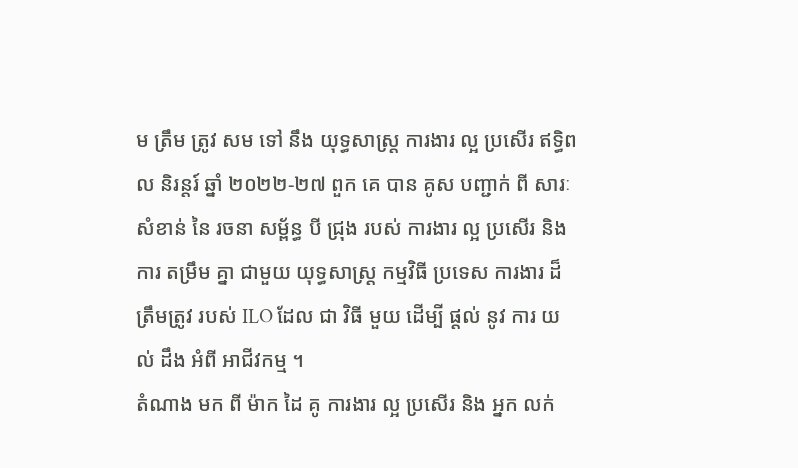ម ត្រឹម ត្រូវ សម ទៅ នឹង យុទ្ធសាស្ត្រ ការងារ ល្អ ប្រសើរ ឥទ្ធិពល និរន្តរ៍ ឆ្នាំ ២០២២-២៧ ពួក គេ បាន គូស បញ្ជាក់ ពី សារៈ សំខាន់ នៃ រចនា សម្ព័ន្ធ បី ជ្រុង របស់ ការងារ ល្អ ប្រសើរ និង ការ តម្រឹម គ្នា ជាមួយ យុទ្ធសាស្ត្រ កម្មវិធី ប្រទេស ការងារ ដ៏ ត្រឹមត្រូវ របស់ ILO ដែល ជា វិធី មួយ ដើម្បី ផ្តល់ នូវ ការ យល់ ដឹង អំពី អាជីវកម្ម ។
តំណាង មក ពី ម៉ាក ដៃ គូ ការងារ ល្អ ប្រសើរ និង អ្នក លក់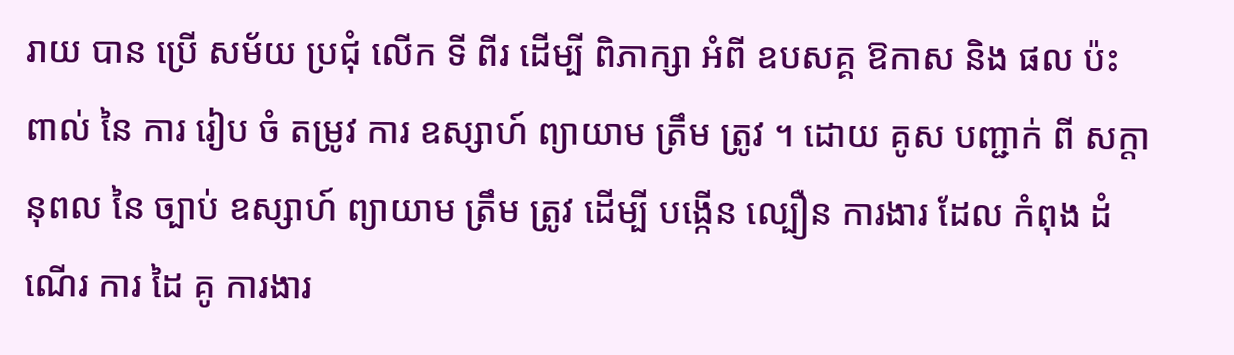រាយ បាន ប្រើ សម័យ ប្រជុំ លើក ទី ពីរ ដើម្បី ពិភាក្សា អំពី ឧបសគ្គ ឱកាស និង ផល ប៉ះ ពាល់ នៃ ការ រៀប ចំ តម្រូវ ការ ឧស្សាហ៍ ព្យាយាម ត្រឹម ត្រូវ ។ ដោយ គូស បញ្ជាក់ ពី សក្តានុពល នៃ ច្បាប់ ឧស្សាហ៍ ព្យាយាម ត្រឹម ត្រូវ ដើម្បី បង្កើន ល្បឿន ការងារ ដែល កំពុង ដំណើរ ការ ដៃ គូ ការងារ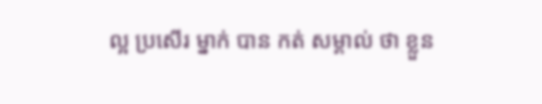ល្អ ប្រសើរ ម្នាក់ បាន កត់ សម្គាល់ ថា ខ្លួន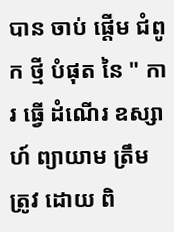បាន ចាប់ ផ្តើម ជំពូក ថ្មី បំផុត នៃ " ការ ធ្វើ ដំណើរ ឧស្សាហ៍ ព្យាយាម ត្រឹម ត្រូវ ដោយ ពិ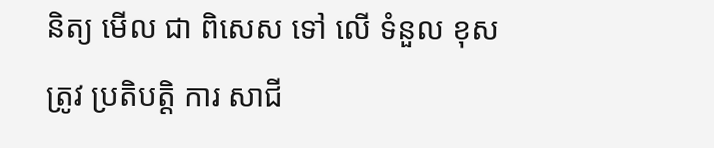និត្យ មើល ជា ពិសេស ទៅ លើ ទំនួល ខុស ត្រូវ ប្រតិបត្តិ ការ សាជី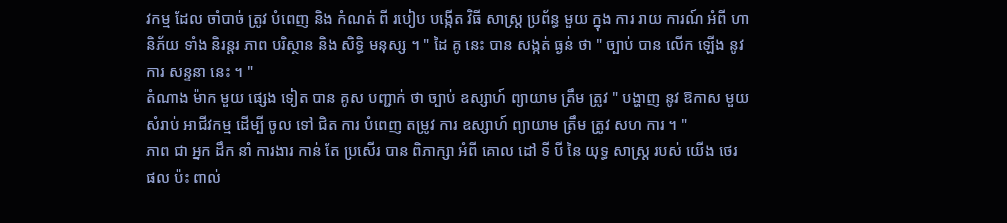វកម្ម ដែល ចាំបាច់ ត្រូវ បំពេញ និង កំណត់ ពី របៀប បង្កើត វិធី សាស្ត្រ ប្រព័ន្ធ មួយ ក្នុង ការ រាយ ការណ៍ អំពី ហានិភ័យ ទាំង និរន្តរ ភាព បរិស្ថាន និង សិទ្ធិ មនុស្ស ។ " ដៃ គូ នេះ បាន សង្កត់ ធ្ងន់ ថា " ច្បាប់ បាន លើក ឡើង នូវ ការ សន្ទនា នេះ ។ "
តំណាង ម៉ាក មួយ ផ្សេង ទៀត បាន គូស បញ្ជាក់ ថា ច្បាប់ ឧស្សាហ៍ ព្យាយាម ត្រឹម ត្រូវ " បង្ហាញ នូវ ឱកាស មួយ សំរាប់ អាជីវកម្ម ដើម្បី ចូល ទៅ ជិត ការ បំពេញ តម្រូវ ការ ឧស្សាហ៍ ព្យាយាម ត្រឹម ត្រូវ សហ ការ ។ "
ភាព ជា អ្នក ដឹក នាំ ការងារ កាន់ តែ ប្រសើរ បាន ពិភាក្សា អំពី គោល ដៅ ទី បី នៃ យុទ្ធ សាស្ត្រ របស់ យើង ថេរ ផល ប៉ះ ពាល់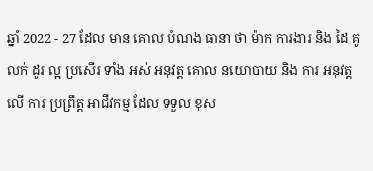ឆ្នាំ 2022 - 27 ដែល មាន គោល បំណង ធានា ថា ម៉ាក ការងារ និង ដៃ គូ លក់ ដូរ ល្អ ប្រសើរ ទាំង អស់ អនុវត្ត គោល នយោបាយ និង ការ អនុវត្ត លើ ការ ប្រព្រឹត្ត អាជីវកម្ម ដែល ទទួល ខុស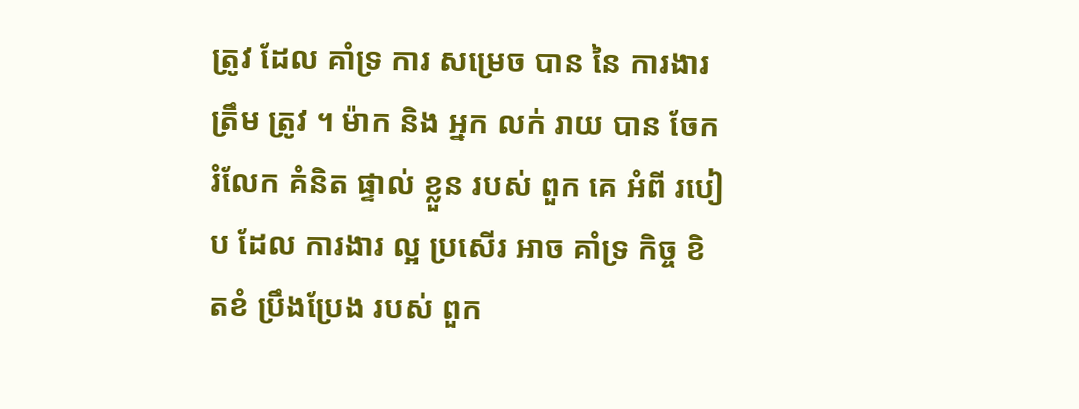ត្រូវ ដែល គាំទ្រ ការ សម្រេច បាន នៃ ការងារ ត្រឹម ត្រូវ ។ ម៉ាក និង អ្នក លក់ រាយ បាន ចែក រំលែក គំនិត ផ្ទាល់ ខ្លួន របស់ ពួក គេ អំពី របៀប ដែល ការងារ ល្អ ប្រសើរ អាច គាំទ្រ កិច្ច ខិតខំ ប្រឹងប្រែង របស់ ពួក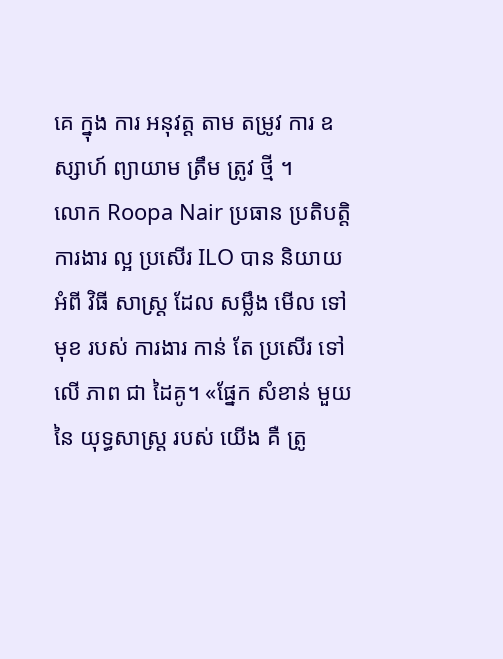គេ ក្នុង ការ អនុវត្ត តាម តម្រូវ ការ ឧស្សាហ៍ ព្យាយាម ត្រឹម ត្រូវ ថ្មី ។
លោក Roopa Nair ប្រធាន ប្រតិបត្តិ ការងារ ល្អ ប្រសើរ ILO បាន និយាយ អំពី វិធី សាស្ត្រ ដែល សម្លឹង មើល ទៅ មុខ របស់ ការងារ កាន់ តែ ប្រសើរ ទៅ លើ ភាព ជា ដៃគូ។ «ផ្នែក សំខាន់ មួយ នៃ យុទ្ធសាស្ត្រ របស់ យើង គឺ ត្រូ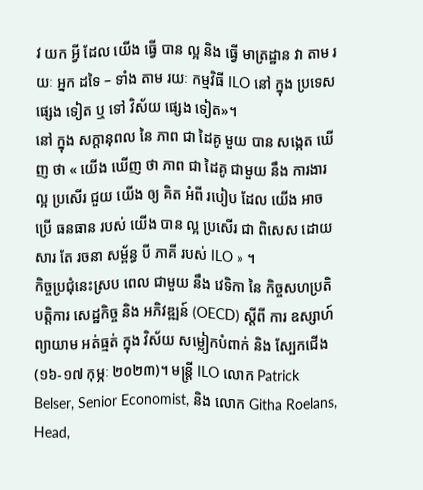វ យក អ្វី ដែល យើង ធ្វើ បាន ល្អ និង ធ្វើ មាត្រដ្ឋាន វា តាម រយៈ អ្នក ដទៃ – ទាំង តាម រយៈ កម្មវិធី ILO នៅ ក្នុង ប្រទេស ផ្សេង ទៀត ឬ ទៅ វិស័យ ផ្សេង ទៀត»។
នៅ ក្នុង សក្ដានុពល នៃ ភាព ជា ដៃគូ មួយ បាន សង្កេត ឃើញ ថា « យើង ឃើញ ថា ភាព ជា ដៃគូ ជាមួយ នឹង ការងារ ល្អ ប្រសើរ ជួយ យើង ឲ្យ គិត អំពី របៀប ដែល យើង អាច ប្រើ ធនធាន របស់ យើង បាន ល្អ ប្រសើរ ជា ពិសេស ដោយសារ តែ រចនា សម្ព័ន្ធ បី ភាគី របស់ ILO » ។
កិច្ចប្រជុំនេះស្រប ពេល ជាមួយ នឹង វេទិកា នៃ កិច្ចសហប្រតិបត្តិការ សេដ្ឋកិច្ច និង អភិវឌ្ឍន៍ (OECD) ស្តីពី ការ ឧស្សាហ៍ ព្យាយាម អត់ធ្មត់ ក្នុង វិស័យ សម្លៀកបំពាក់ និង ស្បែកជើង (១៦-១៧ កុម្ភៈ ២០២៣)។ មន្ត្រី ILO លោក Patrick Belser, Senior Economist, និង លោក Githa Roelans, Head,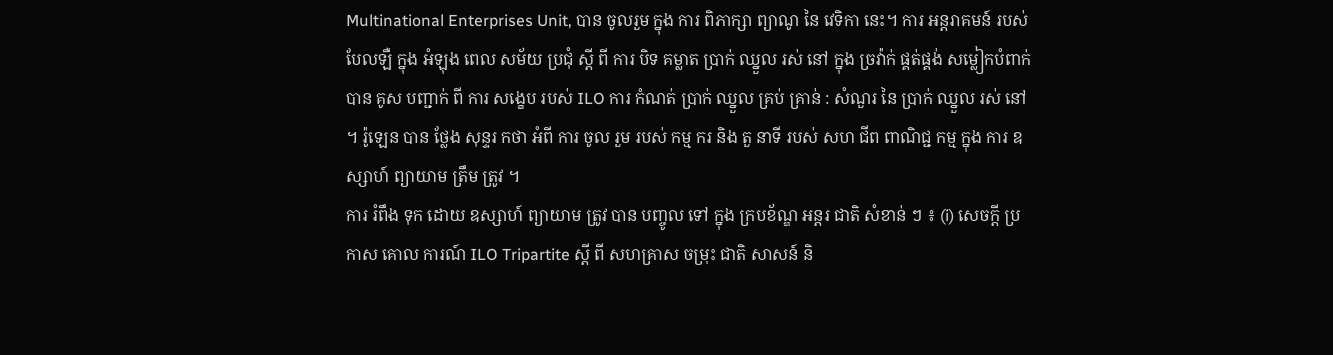Multinational Enterprises Unit, បាន ចូលរួម ក្នុង ការ ពិភាក្សា ព្យាណូ នៃ វេទិកា នេះ។ ការ អន្តរាគមន៍ របស់ បែលឡឺ ក្នុង អំឡុង ពេល សម័យ ប្រជុំ ស្តី ពី ការ បិទ គម្លាត ប្រាក់ ឈ្នួល រស់ នៅ ក្នុង ច្រវ៉ាក់ ផ្គត់ផ្គង់ សម្លៀកបំពាក់ បាន គូស បញ្ជាក់ ពី ការ សង្ខេប របស់ ILO ការ កំណត់ ប្រាក់ ឈ្នួល គ្រប់ គ្រាន់ : សំណួរ នៃ ប្រាក់ ឈ្នួល រស់ នៅ ។ រ៉ូឡេន បាន ថ្លែង សុន្ទរ កថា អំពី ការ ចូល រួម របស់ កម្ម ករ និង តួ នាទី របស់ សហ ជីព ពាណិជ្ជ កម្ម ក្នុង ការ ឧស្សាហ៍ ព្យាយាម ត្រឹម ត្រូវ ។
ការ រំពឹង ទុក ដោយ ឧស្សាហ៍ ព្យាយាម ត្រូវ បាន បញ្ចូល ទៅ ក្នុង ក្របខ័ណ្ឌ អន្តរ ជាតិ សំខាន់ ៗ ៖ (i) សេចក្តី ប្រកាស គោល ការណ៍ ILO Tripartite ស្តី ពី សហគ្រាស ចម្រុះ ជាតិ សាសន៍ និ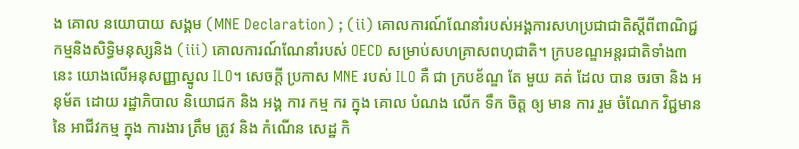ង គោល នយោបាយ សង្គម (MNE Declaration) ; (ii) គោលការណ៍ណែនាំរបស់អង្គការសហប្រជាជាតិស្តីពីពាណិជ្ជកម្មនិងសិទ្ធិមនុស្សនិង (iii) គោលការណ៍ណែនាំរបស់ OECD សម្រាប់សហគ្រាសពហុជាតិ។ ក្របខណ្ឌអន្តរជាតិទាំង៣នេះ យោងលើអនុសញ្ញាស្នូល ILO។ សេចក្តី ប្រកាស MNE របស់ ILO គឺ ជា ក្របខ័ណ្ឌ តែ មួយ គត់ ដែល បាន ចរចា និង អនុម័ត ដោយ រដ្ឋាភិបាល និយោជក និង អង្គ ការ កម្ម ករ ក្នុង គោល បំណង លើក ទឹក ចិត្ត ឲ្យ មាន ការ រួម ចំណែក វិជ្ជមាន នៃ អាជីវកម្ម ក្នុង ការងារ ត្រឹម ត្រូវ និង កំណើន សេដ្ឋ កិ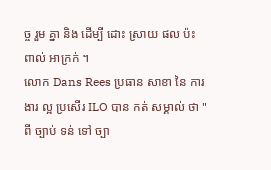ច្ច រួម គ្នា និង ដើម្បី ដោះ ស្រាយ ផល ប៉ះ ពាល់ អាក្រក់ ។
លោក Dans Rees ប្រធាន សាខា នៃ ការងារ ល្អ ប្រសើរ ILO បាន កត់ សម្គាល់ ថា " ពី ច្បាប់ ទន់ ទៅ ច្បា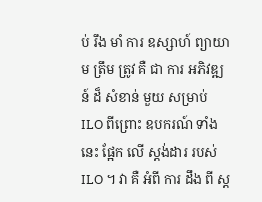ប់ រឹង មាំ ការ ឧស្សាហ៍ ព្យាយាម ត្រឹម ត្រូវ គឺ ជា ការ អភិវឌ្ឍន៍ ដ៏ សំខាន់ មួយ សម្រាប់ ILO ពីព្រោះ ឧបករណ៍ ទាំង នេះ ផ្អែក លើ ស្តង់ដារ របស់ ILO ។ វា គឺ អំពី ការ ដឹង ពី ស្ត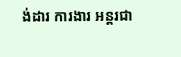ង់ដារ ការងារ អន្តរជា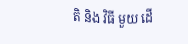តិ និង វិធី មួយ ដើ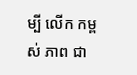ម្បី លើក កម្ពស់ ភាព ជា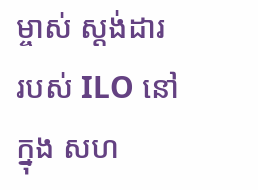ម្ចាស់ ស្តង់ដារ របស់ ILO នៅ ក្នុង សហ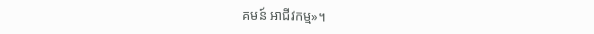គមន៍ អាជីវកម្ម»។